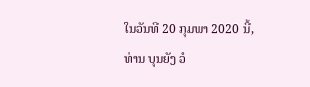ໃນວັນທີ 20 ກຸມພາ 2020 ນີ້, ທ່ານ ບຸນຍັງ ວໍ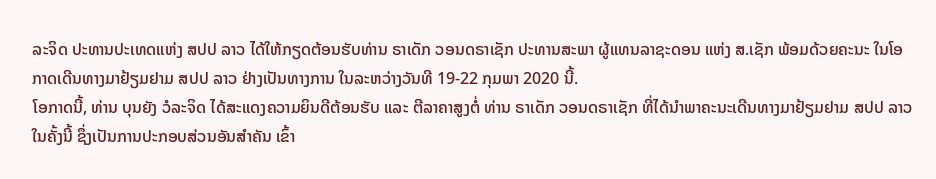ລະຈິດ ປະທານປະເທດແຫ່ງ ສປປ ລາວ ໄດ້ໃຫ້ກຽດຕ້ອນຮັບທ່ານ ຣາເດັກ ວອນດຣາເຊັກ ປະທານສະພາ ຜູ້ແທນລາຊະດອນ ແຫ່ງ ສ.ເຊັກ ພ້ອມດ້ວຍຄະນະ ໃນໂອກາດເດີນທາງມາຢ້ຽມຢາມ ສປປ ລາວ ຢ່າງເປັນທາງການ ໃນລະຫວ່າງວັນທີ 19-22 ກຸມພາ 2020 ນີ້.
ໂອກາດນີ້, ທ່ານ ບຸນຍັງ ວໍລະຈິດ ໄດ້ສະແດງຄວາມຍິນດີຕ້ອນຮັບ ແລະ ຕີລາຄາສູງຕໍ່ ທ່ານ ຣາເດັກ ວອນດຣາເຊັກ ທີ່ໄດ້ນຳພາຄະນະເດີນທາງມາຢ້ຽມຢາມ ສປປ ລາວ ໃນຄັ້ງນີ້ ຊຶ່ງເປັນການປະກອບສ່ວນອັນສຳຄັນ ເຂົ້າ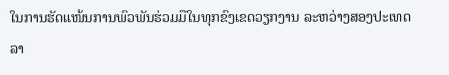ໃນການຮັດແໜ້ນການພົວພັນຮ່ວມມືໃນທຸກຂົງເຂດວຽກງານ ລະຫວ່າງສອງປະເທດລາ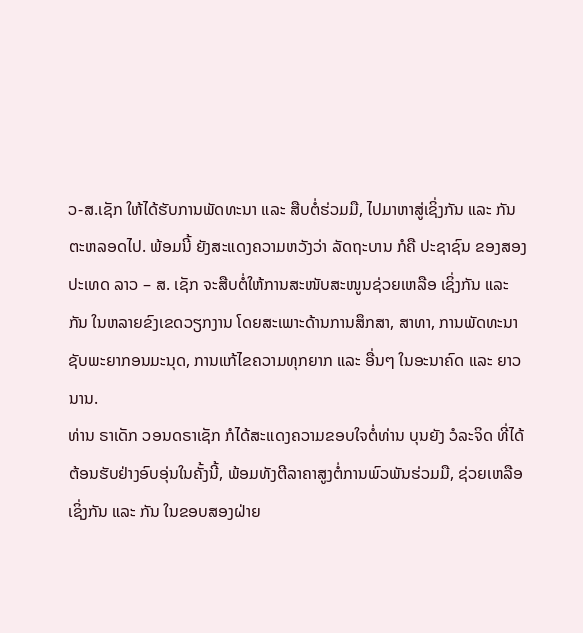ວ-ສ.ເຊັກ ໃຫ້ໄດ້ຮັບການພັດທະນາ ແລະ ສືບຕໍ່ຮ່ວມມື, ໄປມາຫາສູ່ເຊິ່ງກັນ ແລະ ກັນ ຕະຫລອດໄປ. ພ້ອມນີ້ ຍັງສະແດງຄວາມຫວັງວ່າ ລັດຖະບານ ກໍຄື ປະຊາຊົນ ຂອງສອງປະເທດ ລາວ – ສ. ເຊັກ ຈະສືບຕໍ່ໃຫ້ການສະໜັບສະໜູນຊ່ວຍເຫລືອ ເຊິ່ງກັນ ແລະ ກັນ ໃນຫລາຍຂົງເຂດວຽກງານ ໂດຍສະເພາະດ້ານການສຶກສາ, ສາທາ, ການພັດທະນາຊັບພະຍາກອນມະນຸດ, ການແກ້ໄຂຄວາມທຸກຍາກ ແລະ ອື່ນໆ ໃນອະນາຄົດ ແລະ ຍາວນານ.
ທ່ານ ຣາເດັກ ວອນດຣາເຊັກ ກໍໄດ້ສະແດງຄວາມຂອບໃຈຕໍ່ທ່ານ ບຸນຍັງ ວໍລະຈິດ ທີ່ໄດ້ຕ້ອນຮັບຢ່າງອົບອຸ່ນໃນຄັ້ງນີ້, ພ້ອມທັງຕີລາຄາສູງຕໍ່ການພົວພັນຮ່ວມມື, ຊ່ວຍເຫລືອ ເຊິ່ງກັນ ແລະ ກັນ ໃນຂອບສອງຝ່າຍ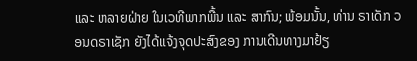ແລະ ຫລາຍຝ່າຍ ໃນເວທີພາກພື້ນ ແລະ ສາກົນ; ພ້ອມນັ້ນ, ທ່ານ ຣາເດັກ ວອນດຣາເຊັກ ຍັງໄດ້ແຈ້ງຈຸດປະສົງຂອງ ການເດີນທາງມາຢ້ຽ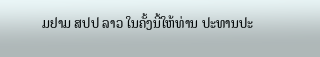ມຢາມ ສປປ ລາວ ໃນຄັ້ງນີ້ໃຫ້ທ່ານ ປະທານປະ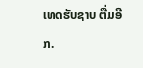ເທດຮັບຊາບ ຕື່ມອີກ.